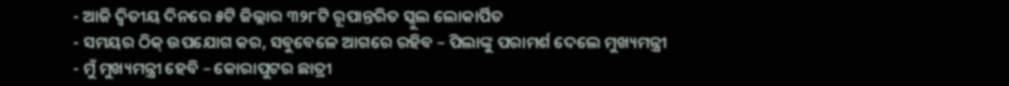- ଆଜି ଦ୍ୱିତୀୟ ଦିନରେ ୫ଟି ଜିଲ୍ଲାର ୩୨୮ଟି ରୂପାନ୍ତରିତ ସ୍କୁଲ ଲୋକାର୍ପିତ
- ସମୟର ଠିକ୍ ଉପଯୋଗ କର, ସବୁବେଳେ ଆଗରେ ରହିବ – ପିଲାଙ୍କୁ ପରାମର୍ଶ ଦେଲେ ମୁଖ୍ୟମନ୍ତ୍ରୀ
- ମୁଁ ମୁଖ୍ୟମନ୍ତ୍ରୀ ହେବି – କୋରାପୁଟର ଛାତ୍ରୀ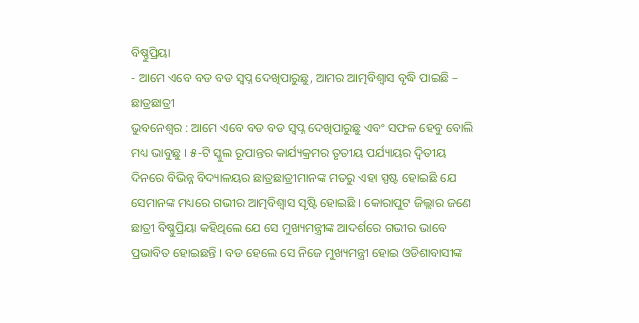ବିଷ୍ଣୁପ୍ରିୟା
- ଆମେ ଏବେ ବଡ ବଡ ସ୍ୱପ୍ନ ଦେଖିପାରୁଛୁ, ଆମର ଆତ୍ମବିଶ୍ୱାସ ବୃଦ୍ଧି ପାଇଛି – ଛାତ୍ରଛାତ୍ରୀ
ଭୁବନେଶ୍ୱର : ଆମେ ଏବେ ବଡ ବଡ ସ୍ୱପ୍ନ ଦେଖିପାରୁଛୁ ଏବଂ ସଫଳ ହେବୁ ବୋଲି ମଧ୍ୟ ଭାବୁଛୁ । ୫-ଟି ସ୍କୁଲ ରୂପାନ୍ତର କାର୍ଯ୍ୟକ୍ରମର ତୃତୀୟ ପର୍ଯ୍ୟାୟର ଦ୍ୱିତୀୟ ଦିନରେ ବିଭିନ୍ନ ବିଦ୍ୟାଳୟର ଛାତ୍ରଛାତ୍ରୀମାନଙ୍କ ମତରୁ ଏହା ସ୍ପଷ୍ଟ ହୋଇଛି ଯେ ସେମାନଙ୍କ ମଧ୍ୟରେ ଗଭୀର ଆତ୍ମବିଶ୍ୱାସ ସୃଷ୍ଟି ହୋଇଛି । କୋରାପୁଟ ଜିଲ୍ଲାର ଜଣେ ଛାତ୍ରୀ ବିଷ୍ଣୁପ୍ରିୟା କହିଥିଲେ ଯେ ସେ ମୁଖ୍ୟମନ୍ତ୍ରୀଙ୍କ ଆଦର୍ଶରେ ଗଭୀର ଭାବେ ପ୍ରଭାବିତ ହୋଇଛନ୍ତି । ବଡ ହେଲେ ସେ ନିଜେ ମୁଖ୍ୟମନ୍ତ୍ରୀ ହୋଇ ଓଡିଶାବାସୀଙ୍କ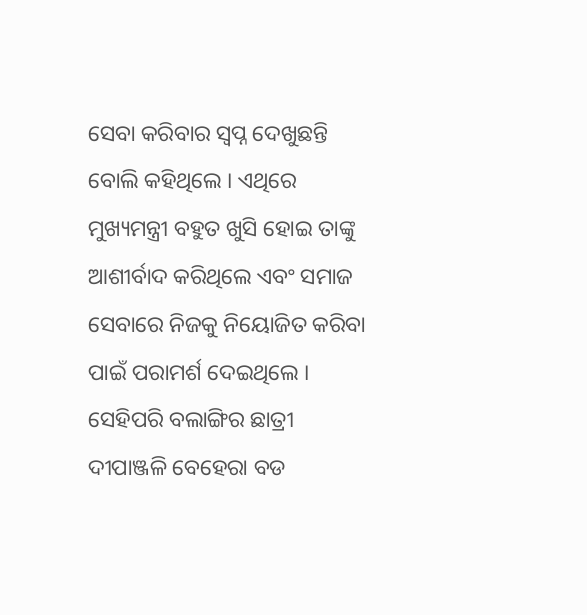ସେବା କରିବାର ସ୍ୱପ୍ନ ଦେଖୁଛନ୍ତି ବୋଲି କହିଥିଲେ । ଏଥିରେ ମୁଖ୍ୟମନ୍ତ୍ରୀ ବହୁତ ଖୁସି ହୋଇ ତାଙ୍କୁ ଆଶୀର୍ବାଦ କରିଥିଲେ ଏବଂ ସମାଜ ସେବାରେ ନିଜକୁ ନିୟୋଜିତ କରିବା ପାଇଁ ପରାମର୍ଶ ଦେଇଥିଲେ ।
ସେହିପରି ବଲାଙ୍ଗିର ଛାତ୍ରୀ ଦୀପାଞ୍ଜଳି ବେହେରା ବଡ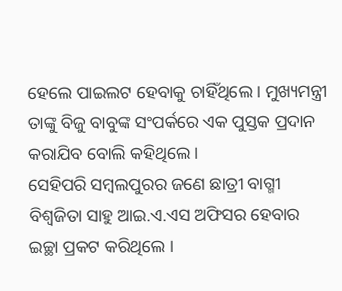ହେଲେ ପାଇଲଟ ହେବାକୁ ଚାହିଁଥିଲେ । ମୁଖ୍ୟମନ୍ତ୍ରୀ ତାଙ୍କୁ ବିଜୁ ବାବୁଙ୍କ ସଂପର୍କରେ ଏକ ପୁସ୍ତକ ପ୍ରଦାନ କରାଯିବ ବୋଲି କହିଥିଲେ ।
ସେହିପରି ସମ୍ବଲପୁରର ଜଣେ ଛାତ୍ରୀ ବାଗ୍ମୀ ବିଶ୍ୱଜିତା ସାହୁ ଆଇ.ଏ.ଏସ ଅଫିସର ହେବାର ଇଚ୍ଛା ପ୍ରକଟ କରିଥିଲେ ।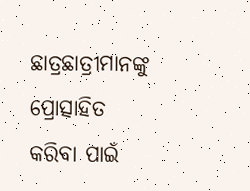ଛାତ୍ରଛାତ୍ରୀମାନଙ୍କୁ ପ୍ରୋତ୍ସାହିତ କରିବା ପାଇଁ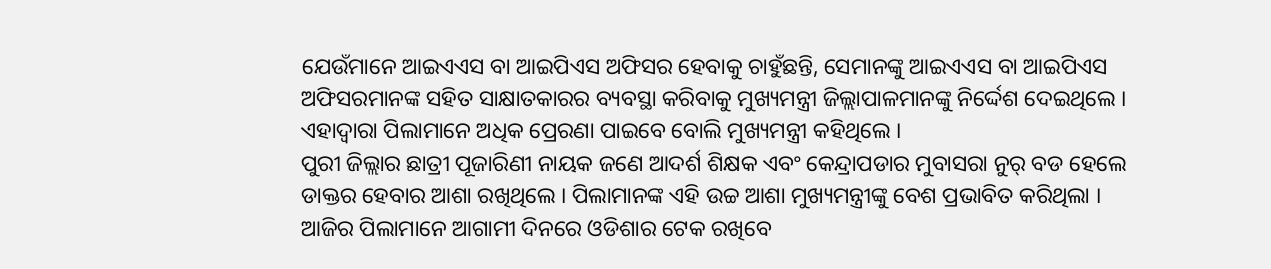ଯେଉଁମାନେ ଆଇଏଏସ ବା ଆଇପିଏସ ଅଫିସର ହେବାକୁ ଚାହୁଁଛନ୍ତି, ସେମାନଙ୍କୁ ଆଇଏଏସ ବା ଆଇପିଏସ ଅଫିସରମାନଙ୍କ ସହିତ ସାକ୍ଷାତକାରର ବ୍ୟବସ୍ଥା କରିବାକୁ ମୁଖ୍ୟମନ୍ତ୍ରୀ ଜିଲ୍ଲାପାଳମାନଙ୍କୁ ନିର୍ଦ୍ଦେଶ ଦେଇଥିଲେ । ଏହାଦ୍ୱାରା ପିଲାମାନେ ଅଧିକ ପ୍ରେରଣା ପାଇବେ ବୋଲି ମୁଖ୍ୟମନ୍ତ୍ରୀ କହିଥିଲେ ।
ପୁରୀ ଜିଲ୍ଲାର ଛାତ୍ରୀ ପୂଜାରିଣୀ ନାୟକ ଜଣେ ଆଦର୍ଶ ଶିକ୍ଷକ ଏବଂ କେନ୍ଦ୍ରାପଡାର ମୁବାସରା ନୁର୍ ବଡ ହେଲେ ଡାକ୍ତର ହେବାର ଆଶା ରଖିଥିଲେ । ପିଲାମାନଙ୍କ ଏହି ଉଚ୍ଚ ଆଶା ମୁଖ୍ୟମନ୍ତ୍ରୀଙ୍କୁ ବେଶ ପ୍ରଭାବିତ କରିଥିଲା । ଆଜିର ପିଲାମାନେ ଆଗାମୀ ଦିନରେ ଓଡିଶାର ଟେକ ରଖିବେ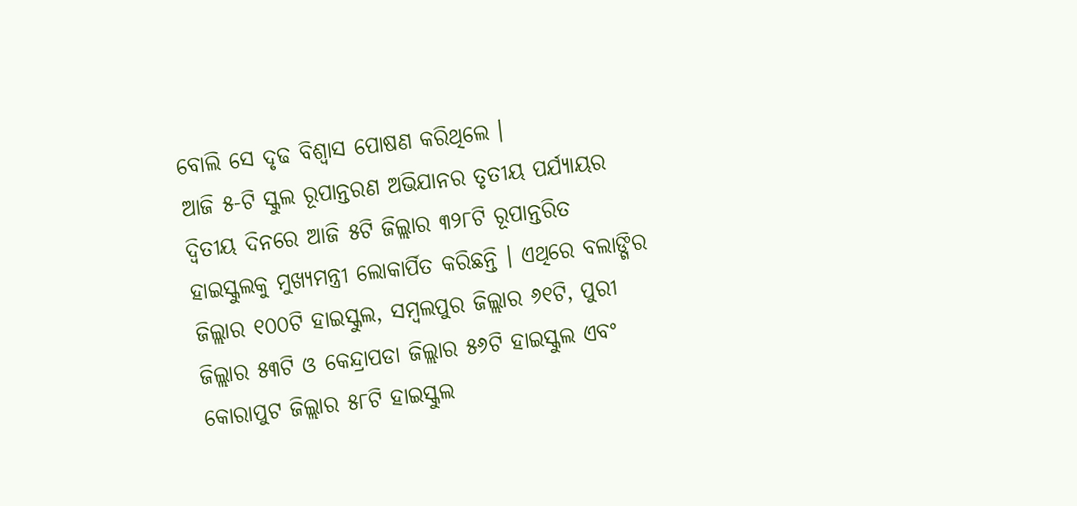ବୋଲି ସେ ଦୃଢ ବିଶ୍ୱାସ ପୋଷଣ କରିଥିଲେ ।
ଆଜି ୫-ଟି ସ୍କୁଲ ରୂପାନ୍ତରଣ ଅଭିଯାନର ତୃତୀୟ ପର୍ଯ୍ୟାୟର ଦ୍ୱିତୀୟ ଦିନରେ ଆଜି ୫ଟି ଜିଲ୍ଲାର ୩୨୮ଟି ରୂପାନ୍ତରିତ ହାଇସ୍କୁଲକୁ ମୁଖ୍ୟମନ୍ତ୍ରୀ ଲୋକାର୍ପିତ କରିଛନ୍ତି । ଏଥିରେ ବଲାଙ୍ଗିର ଜିଲ୍ଲାର ୧୦୦ଟି ହାଇସ୍କୁଲ, ସମ୍ବଲପୁର ଜିଲ୍ଲାର ୬୧ଟି, ପୁରୀ ଜିଲ୍ଲାର ୫୩ଟି ଓ କେନ୍ଦ୍ରାପଡା ଜିଲ୍ଲାର ୫୬ଟି ହାଇସ୍କୁଲ ଏବଂ କୋରାପୁଟ ଜିଲ୍ଲାର ୫୮ଟି ହାଇସ୍କୁଲ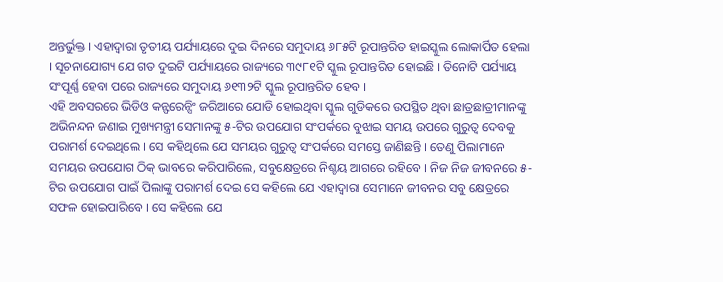ଅନ୍ତର୍ଭୁକ୍ତ । ଏହାଦ୍ୱାରା ତୃତୀୟ ପର୍ଯ୍ୟାୟରେ ଦୁଇ ଦିନରେ ସମୁଦାୟ ୬୮୫ଟି ରୂପାନ୍ତରିତ ହାଇସ୍କୁଲ ଲୋକାର୍ପିତ ହେଲା । ସୂଚନାଯୋଗ୍ୟ ଯେ ଗତ ଦୁଇଟି ପର୍ଯ୍ୟାୟରେ ରାଜ୍ୟରେ ୩୯୮୧ଟି ସ୍କୁଲ ରୂପାନ୍ତରିତ ହୋଇଛି । ତିନୋଟି ପର୍ଯ୍ୟାୟ ସଂପୂର୍ଣ୍ଣ ହେବା ପରେ ରାଜ୍ୟରେ ସମୁଦାୟ ୬୧୩୨ଟି ସ୍କୁଲ ରୂପାନ୍ତରିତ ହେବ ।
ଏହି ଅବସରରେ ଭିଡିଓ କନ୍ଫରେନ୍ସିଂ ଜରିଆରେ ଯୋଡି ହୋଇଥିବା ସ୍କୁଲ ଗୁଡିକରେ ଉପସ୍ଥିତ ଥିବା ଛାତ୍ରଛାତ୍ରୀମାନଙ୍କୁ ଅଭିନନ୍ଦନ ଜଣାଇ ମୁଖ୍ୟମନ୍ତ୍ରୀ ସେମାନଙ୍କୁ ୫-ଟିର ଉପଯୋଗ ସଂପର୍କରେ ବୁଝାଇ ସମୟ ଉପରେ ଗୁରୁତ୍ୱ ଦେବକୁ ପରାମର୍ଶ ଦେଇଥିଲେ । ସେ କହିଥିଲେ ଯେ ସମୟର ଗୁରୁତ୍ୱ ସଂପର୍କରେ ସମସ୍ତେ ଜାଣିଛନ୍ତି । ତେଣୁ ପିଲାମାନେ ସମୟର ଉପଯୋଗ ଠିକ୍ ଭାବରେ କରିପାରିଲେ, ସବୁକ୍ଷେତ୍ରରେ ନିଶ୍ଚୟ ଆଗରେ ରହିବେ । ନିଜ ନିଜ ଜୀବନରେ ୫-ଟିର ଉପଯୋଗ ପାଇଁ ପିଲାଙ୍କୁ ପରାମର୍ଶ ଦେଇ ସେ କହିଲେ ଯେ ଏହାଦ୍ୱାରା ସେମାନେ ଜୀବନର ସବୁ କ୍ଷେତ୍ରରେ ସଫଳ ହୋଇପାରିବେ । ସେ କହିଲେ ଯେ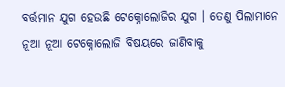ବର୍ତ୍ତମାନ ଯୁଗ ହେଉଛି ଟେକ୍ନୋଲୋଜିର ଯୁଗ । ତେଣୁ ପିଲାମାନେ ନୂଆ ନୂଆ ଟେକ୍ନୋଲୋଜି ବିଷୟରେ ଜାଣିବାକୁ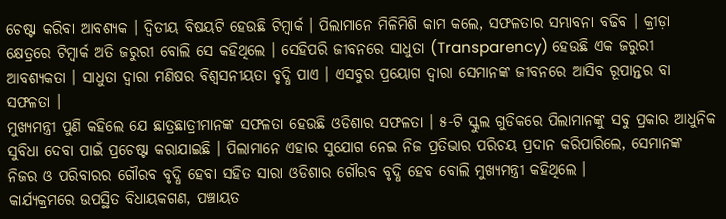ଚେଷ୍ଟା କରିବା ଆବଶ୍ୟକ । ଦ୍ୱିତୀୟ ବିଷୟଟି ହେଉଛି ଟିମ୍ୱାର୍କ । ପିଲାମାନେ ମିଳିମିଶି କାମ କଲେ, ସଫଳତାର ସମ୍ଭାବନା ବଢିବ । କ୍ରୀଡ଼ା କ୍ଷେତ୍ରରେ ଟିମ୍ୱାର୍କ ଅତି ଜରୁରୀ ବୋଲି ସେ କହିଥିଲେ । ସେହିପରି ଜୀବନରେ ସାଧୁତା (Transparency) ହେଉଛି ଏକ ଜରୁରୀ ଆବଶ୍ୟକତା । ସାଧୁତା ଦ୍ୱାରା ମଣିଷର ବିଶ୍ୱସନୀୟତା ବୃଦ୍ଧି ପାଏ । ଏସବୁର ପ୍ରୟୋଗ ଦ୍ୱାରା ସେମାନଙ୍କ ଜୀବନରେ ଆସିବ ରୂପାନ୍ତର ବା ସଫଳତା ।
ମୁଖ୍ୟମନ୍ତ୍ରୀ ପୁଣି କହିଲେ ଯେ ଛାତ୍ରଛାତ୍ରୀମାନଙ୍କ ସଫଳତା ହେଉଛି ଓଡିଶାର ସଫଳତା । ୫-ଟି ସ୍କୁଲ ଗୁଡିକରେ ପିଲାମାନଙ୍କୁ ସବୁ ପ୍ରକାର ଆଧୁନିକ ସୁବିଧା ଦେବା ପାଇଁ ପ୍ରଚେଷ୍ଟା କରାଯାଇଛି । ପିଲାମାନେ ଏହାର ସୁଯୋଗ ନେଇ ନିଜ ପ୍ରତିଭାର ପରିଚୟ ପ୍ରଦାନ କରିପାରିଲେ, ସେମାନଙ୍କ ନିଜର ଓ ପରିବାରର ଗୌରବ ବୃଦ୍ଧି ହେବା ସହିତ ସାରା ଓଡିଶାର ଗୌରବ ବୃଦ୍ଧି ହେବ ବୋଲି ମୁଖ୍ୟମନ୍ତ୍ରୀ କହିଥିଲେ ।
କାର୍ଯ୍ୟକ୍ରମରେ ଉପସ୍ଥିତ ବିଧାୟକଗଣ, ପଞ୍ଚାୟତ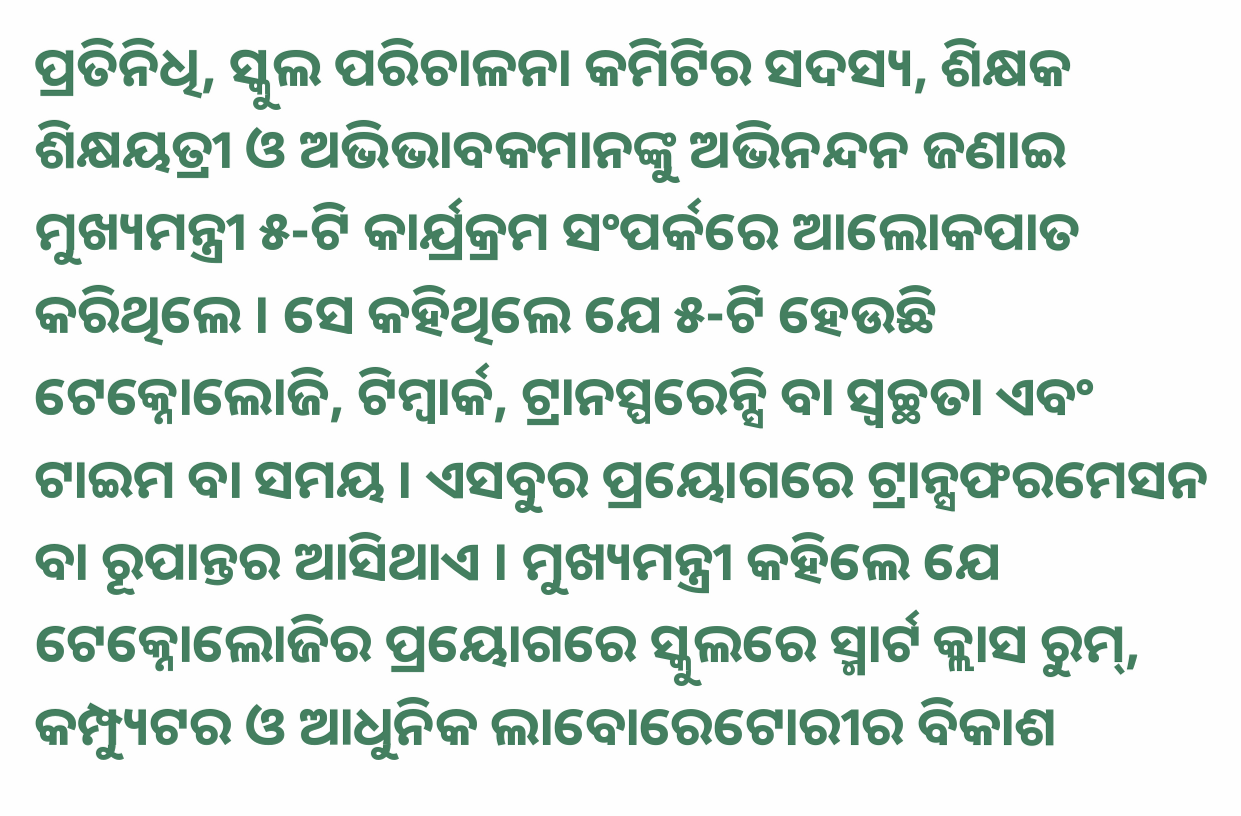ପ୍ରତିନିଧି, ସ୍କୁଲ ପରିଚାଳନା କମିଟିର ସଦସ୍ୟ, ଶିକ୍ଷକ ଶିକ୍ଷୟତ୍ରୀ ଓ ଅଭିଭାବକମାନଙ୍କୁ ଅଭିନନ୍ଦନ ଜଣାଇ ମୁଖ୍ୟମନ୍ତ୍ରୀ ୫-ଟି କାର୍ଯ୍ରକ୍ରମ ସଂପର୍କରେ ଆଲୋକପାତ କରିଥିଲେ । ସେ କହିଥିଲେ ଯେ ୫-ଟି ହେଉଛି ଟେକ୍ନୋଲୋଜି, ଟିମ୍ୱାର୍କ, ଟ୍ରାନସ୍ପରେନ୍ସି ବା ସ୍ୱଚ୍ଛତା ଏବଂ ଟାଇମ ବା ସମୟ । ଏସବୁର ପ୍ରୟୋଗରେ ଟ୍ରାନ୍ସଫରମେସନ ବା ରୂପାନ୍ତର ଆସିଥାଏ । ମୁଖ୍ୟମନ୍ତ୍ରୀ କହିଲେ ଯେ ଟେକ୍ନୋଲୋଜିର ପ୍ରୟୋଗରେ ସ୍କୁଲରେ ସ୍ମାର୍ଟ କ୍ଲାସ ରୁମ୍, କମ୍ପ୍ୟୁଟର ଓ ଆଧୁନିକ ଲାବୋରେଟୋରୀର ବିକାଶ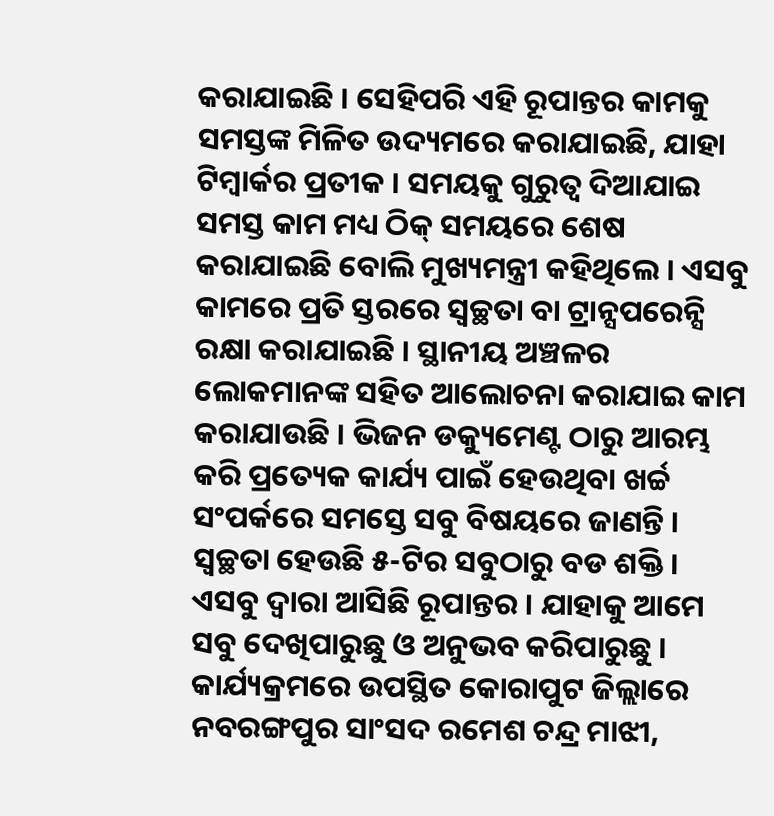କରାଯାଇଛି । ସେହିପରି ଏହି ରୂପାନ୍ତର କାମକୁ ସମସ୍ତଙ୍କ ମିଳିତ ଉଦ୍ୟମରେ କରାଯାଇଛି, ଯାହା ଟିମ୍ୱାର୍କର ପ୍ରତୀକ । ସମୟକୁ ଗୁରୁତ୍ୱ ଦିଆଯାଇ ସମସ୍ତ କାମ ମଧ୍ୟ ଠିକ୍ ସମୟରେ ଶେଷ କରାଯାଇଛି ବୋଲି ମୁଖ୍ୟମନ୍ତ୍ରୀ କହିଥିଲେ । ଏସବୁ କାମରେ ପ୍ରତି ସ୍ତରରେ ସ୍ୱଚ୍ଛତା ବା ଟ୍ରାନ୍ସପରେନ୍ସି ରକ୍ଷା କରାଯାଇଛି । ସ୍ଥାନୀୟ ଅଞ୍ଚଳର ଲୋକମାନଙ୍କ ସହିତ ଆଲୋଚନା କରାଯାଇ କାମ କରାଯାଉଛି । ଭିଜନ ଡକ୍ୟୁମେଣ୍ଟ ଠାରୁ ଆରମ୍ଭ କରି ପ୍ରତ୍ୟେକ କାର୍ଯ୍ୟ ପାଇଁ ହେଉଥିବା ଖର୍ଚ୍ଚ ସଂପର୍କରେ ସମସ୍ତେ ସବୁ ବିଷୟରେ ଜାଣନ୍ତି । ସ୍ୱଚ୍ଛତା ହେଉଛି ୫-ଟିର ସବୁଠାରୁ ବଡ ଶକ୍ତି । ଏସବୁ ଦ୍ୱାରା ଆସିଛି ରୂପାନ୍ତର । ଯାହାକୁ ଆମେ ସବୁ ଦେଖିପାରୁଛୁ ଓ ଅନୁଭବ କରିପାରୁଛୁ ।
କାର୍ଯ୍ୟକ୍ରମରେ ଉପସ୍ଥିତ କୋରାପୁଟ ଜିଲ୍ଲାରେ ନବରଙ୍ଗପୁର ସାଂସଦ ରମେଶ ଚନ୍ଦ୍ର ମାଝୀ,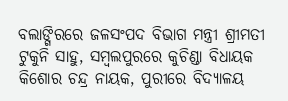ବଲାଙ୍ଗିରରେ ଜଳସଂପଦ ବିଭାଗ ମନ୍ତ୍ରୀ ଶ୍ରୀମତୀ ଟୁକୁନି ସାହୁ, ସମ୍ବଲପୁରରେ କୁଚିଣ୍ଡା ବିଧାୟକ କିଶୋର ଚନ୍ଦ୍ର ନାୟକ, ପୁରୀରେ ବିଦ୍ୟାଳୟ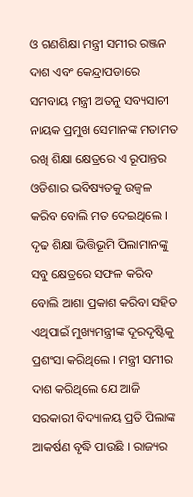ଓ ଗଣଶିକ୍ଷା ମନ୍ତ୍ରୀ ସମୀର ରଞ୍ଜନ ଦାଶ ଏବଂ କେନ୍ଦ୍ରାପଡାରେ ସମବାୟ ମନ୍ତ୍ରୀ ଅତନୁ ସବ୍ୟସାଚୀ ନାୟକ ପ୍ରମୁଖ ସେମାନଙ୍କ ମତାମତ ରଖି ଶିକ୍ଷା କ୍ଷେତ୍ରରେ ଏ ରୂପାନ୍ତର ଓଡିଶାର ଭବିଷ୍ୟତକୁ ଉଜ୍ୱଳ କରିବ ବୋଲି ମତ ଦେଇଥିଲେ । ଦୃଢ ଶିକ୍ଷା ଭିତ୍ତିଭୂମି ପିଲାମାନଙ୍କୁ ସବୁ କ୍ଷେତ୍ରରେ ସଫଳ କରିବ ବୋଲି ଆଶା ପ୍ରକାଶ କରିବା ସହିତ ଏଥିପାଇଁ ମୁଖ୍ୟମନ୍ତ୍ରୀଙ୍କ ଦୂରଦୃଷ୍ଟିକୁ ପ୍ରଶଂସା କରିଥିଲେ । ମନ୍ତ୍ରୀ ସମୀର ଦାଶ କରିଥିଲେ ଯେ ଆଜି ସରକାରୀ ବିଦ୍ୟାଳୟ ପ୍ରତି ପିଲାଙ୍କ ଆକର୍ଷଣ ବୃଦ୍ଧି ପାଉଛି । ରାଜ୍ୟର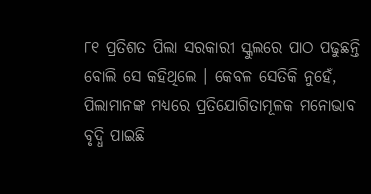୮୧ ପ୍ରତିଶତ ପିଲା ସରକାରୀ ସ୍କୁଲରେ ପାଠ ପଢୁଛନ୍ତି ବୋଲି ସେ କହିଥିଲେ । କେବଳ ସେତିକି ନୁହେଁ, ପିଲାମାନଙ୍କ ମଧ୍ୟରେ ପ୍ରତିଯୋଗିତାମୂଳକ ମନୋଭାବ ବୃଦ୍ଧି ପାଇଛି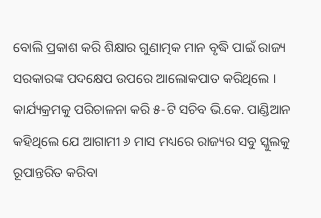ବୋଲି ପ୍ରକାଶ କରି ଶିକ୍ଷାର ଗୁଣାତ୍ମକ ମାନ ବୃଦ୍ଧି ପାଇଁ ରାଜ୍ୟ ସରକାରଙ୍କ ପଦକ୍ଷେପ ଉପରେ ଆଲୋକପାତ କରିଥିଲେ ।
କାର୍ଯ୍ୟକ୍ରମକୁ ପରିଚାଳନା କରି ୫-ଟି ସଚିବ ଭି.କେ. ପାଣ୍ଡିଆନ କହିଥିଲେ ଯେ ଆଗାମୀ ୬ ମାସ ମଧ୍ୟରେ ରାଜ୍ୟର ସବୁ ସ୍କୁଲକୁ ରୂପାନ୍ତରିତ କରିବା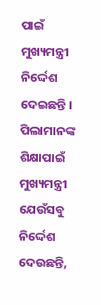ପାଇଁ ମୁଖ୍ୟମନ୍ତ୍ରୀ ନିର୍ଦ୍ଦେଶ ଦେଇଛନ୍ତି । ପିଲାମାନଙ୍କ ଶିକ୍ଷାପାଇଁ ମୁଖ୍ୟମନ୍ତ୍ରୀ ଯେଉଁସବୁ ନିର୍ଦ୍ଦେଶ ଦେଉଛନ୍ତି,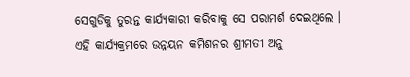ସେଗୁଡିକୁ ତୁରନ୍ତ କାର୍ଯ୍ୟକାରୀ କରିବାକୁ ସେ ପରାମର୍ଶ ଦେଇଥିଲେ ।
ଏହି କାର୍ଯ୍ୟକ୍ରମରେ ଉନ୍ନୟନ କମିଶନର ଶ୍ରୀମତୀ ଅନୁ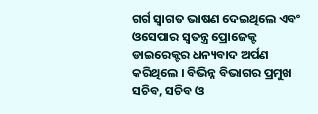ଗର୍ଗ ସ୍ୱାଗତ ଭାଷଣ ଦେଇଥିଲେ ଏବଂ ଓସେପାର ସ୍ୱତନ୍ତ୍ର ପ୍ରୋଜେକ୍ଟ ଡାଇରେକ୍ଟର ଧନ୍ୟବାଦ ଅର୍ପଣ କରିଥିଲେ । ବିଭିନ୍ନ ବିଭାଗର ପ୍ରମୁଖ ସଚିବ, ସଚିବ ଓ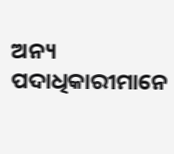ଅନ୍ୟ ପଦାଧିକାରୀମାନେ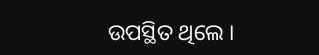ଉପସ୍ଥିତ ଥିଲେ ।